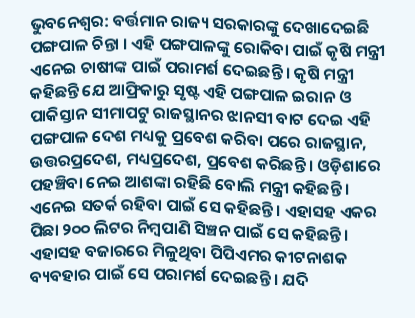ଭୁବନେଶ୍ବର: ବର୍ତ୍ତମାନ ରାଜ୍ୟ ସରକାରଙ୍କୁ ଦେଖାଦେଇଛି ପଙ୍ଗପାଳ ଚିନ୍ତା । ଏହି ପଙ୍ଗପାଳଙ୍କୁ ରୋକିବା ପାଇଁ କୃଷି ମନ୍ତ୍ରୀ ଏନେଇ ଚାଷୀଙ୍କ ପାଇଁ ପରାମର୍ଶ ଦେଇଛନ୍ତି । କୃଷି ମନ୍ତ୍ରୀ କହିଛନ୍ତି ଯେ ଆଫ୍ରିକାରୁ ସୃଷ୍ଟ ଏହି ପଙ୍ଗପାଳ ଇରାନ ଓ ପାକିସ୍ତାନ ସୀମାପଟୁ ରାଜସ୍ଥାନର ଝାନସୀ ବାଟ ଦେଇ ଏହି ପଙ୍ଗପାଳ ଦେଶ ମଧ୍ୟକୁ ପ୍ରବେଶ କରିବା ପରେ ରାଜସ୍ଥାନ, ଉତ୍ତରପ୍ରଦେଶ, ମଧ୍ୟପ୍ରଦେଶ, ପ୍ରବେଶ କରିଛନ୍ତି । ଓଡ଼ିଶାରେ ପହଞ୍ଚିବା ନେଇ ଆଶଙ୍କା ରହିଛି ବୋଲି ମନ୍ତ୍ରୀ କହିଛନ୍ତି ।
ଏନେଇ ସତର୍କ ରହିବା ପାଇଁ ସେ କହିଛନ୍ତି । ଏହାସହ ଏକର ପିଛା ୨୦୦ ଲିଟର ନିମ୍ବପାଣି ସିଞ୍ଚନ ପାଇଁ ସେ କହିଛନ୍ତି । ଏହାସହ ବଜାରରେ ମିଳୁଥିବା ପିପିଏମର କୀଟନାଶକ ବ୍ୟବହାର ପାଇଁ ସେ ପରାମର୍ଶ ଦେଇଛନ୍ତି । ଯଦି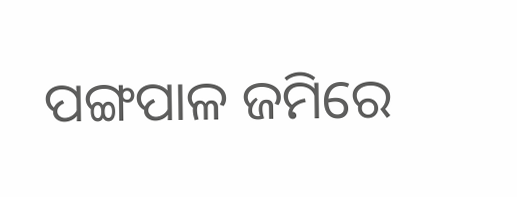ପଙ୍ଗପାଳ ଜମିରେ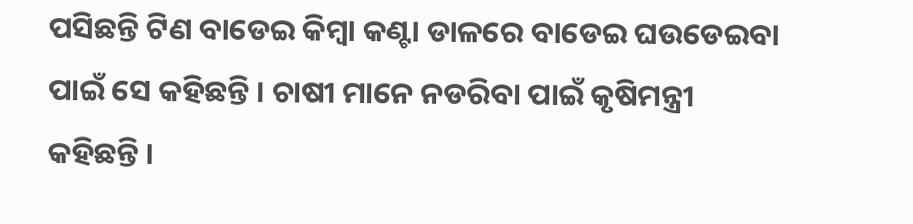ପସିଛନ୍ତି ଟିଣ ବାଡେଇ କିମ୍ବା କଣ୍ଟା ଡାଳରେ ବାଡେଇ ଘଉଡେଇବା ପାଇଁ ସେ କହିଛନ୍ତି । ଚାଷୀ ମାନେ ନଡରିବା ପାଇଁ କୃଷିମନ୍ତ୍ରୀ କହିଛନ୍ତି ।